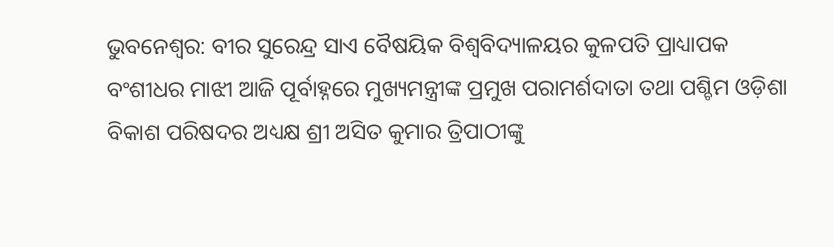ଭୁବନେଶ୍ୱର: ବୀର ସୁରେନ୍ଦ୍ର ସାଏ ବୈଷୟିକ ବିଶ୍ୱବିଦ୍ୟାଳୟର କୁଳପତି ପ୍ରାଧ୍ୟାପକ ବଂଶୀଧର ମାଝୀ ଆଜି ପୂର୍ବାହ୍ନରେ ମୁଖ୍ୟମନ୍ତ୍ରୀଙ୍କ ପ୍ରମୁଖ ପରାମର୍ଶଦାତା ତଥା ପଶ୍ଚିମ ଓଡ଼ିଶା ବିକାଶ ପରିଷଦର ଅଧ୍ୟକ୍ଷ ଶ୍ରୀ ଅସିତ କୁମାର ତ୍ରିପାଠୀଙ୍କୁ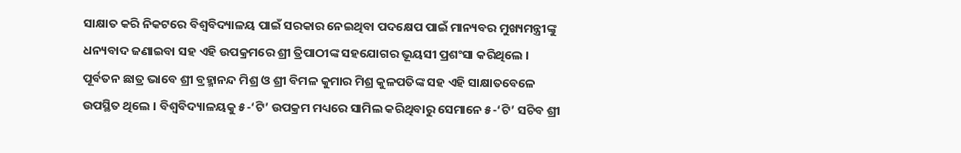ସାକ୍ଷାତ କରି ନିକଟରେ ବିଶ୍ୱବିଦ୍ୟାଳୟ ପାଇଁ ସରକାର ନେଇଥିବା ପଦକ୍ଷେପ ପାଇଁ ମାନ୍ୟବର ମୁଖ୍ୟମନ୍ତ୍ରୀଙ୍କୁ ଧନ୍ୟବାଦ ଜଣାଇବା ସହ ଏହି ଉପକ୍ରମରେ ଶ୍ରୀ ତ୍ରିପାଠୀଙ୍କ ସହଯୋଗର ଭୂୟସୀ ପ୍ରଶଂସା କରିଥିଲେ ।
ପୂର୍ବତନ ଛାତ୍ର ଭାବେ ଶ୍ରୀ ବ୍ରହ୍ମାନନ୍ଦ ମିଶ୍ର ଓ ଶ୍ରୀ ବିମଳ କୁମାର ମିଶ୍ର କୁଳପତିଙ୍କ ସହ ଏହି ସାକ୍ଷାତବେଳେ ଉପସ୍ଥିତ ଥିଲେ । ବିଶ୍ୱବିଦ୍ୟାଳୟକୁ ୫-‘ଟି’ ଉପକ୍ରମ ମଧ୍ୟରେ ସାମିଲ କରିଥିବାରୁ ସେମାନେ ୫-‘ଟି’ ସଚିବ ଶ୍ରୀ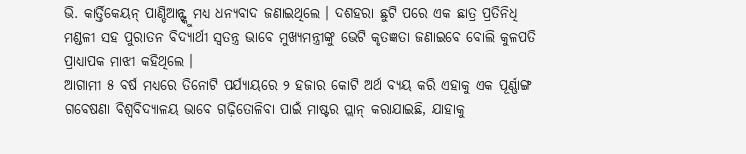ଭି. କାର୍ତ୍ତିକେୟନ୍ ପାଣ୍ଡିଆନ୍ଙ୍କୁ ମଧ୍ୟ ଧନ୍ୟବାଦ ଜଣାଇଥିଲେ । ଦଶହରା ଛୁଟି ପରେ ଏକ ଛାତ୍ର ପ୍ରତିନିଧି ମଣ୍ଡଳୀ ସହ ପୁରାତନ ବିଦ୍ୟାର୍ଥୀ ସ୍ୱତନ୍ତ୍ର ଭାବେ ମୁଖ୍ୟମନ୍ତ୍ରୀଙ୍କୁ ଭେଟି କୃତଜ୍ଞତା ଜଣାଇବେ ବୋଲି କୁଳପତି ପ୍ରାଧ୍ୟାପକ ମାଝୀ କହିଥିଲେ ।
ଆଗାମୀ ୫ ବର୍ଷ ମଧ୍ୟରେ ତିନୋଟି ପର୍ଯ୍ୟାୟରେ ୨ ହଜାର କୋଟି ଅର୍ଥ ବ୍ୟୟ କରି ଏହାକୁ ଏକ ପୂର୍ଣ୍ଣାଙ୍ଗ ଗବେଷଣା ବିଶ୍ୱବିଦ୍ୟାଳୟ ଭାବେ ଗଢ଼ିତୋଳିବା ପାଇଁ ମାଷ୍ଟର ପ୍ଲାନ୍ କରାଯାଇଛି, ଯାହାକୁ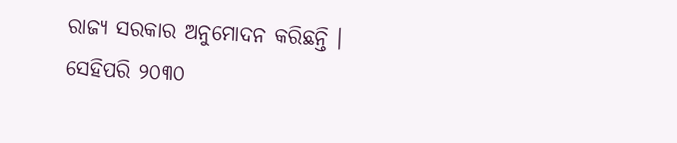ରାଜ୍ୟ ସରକାର ଅନୁମୋଦନ କରିଛନ୍ତି । ସେହିପରି ୨୦୩୦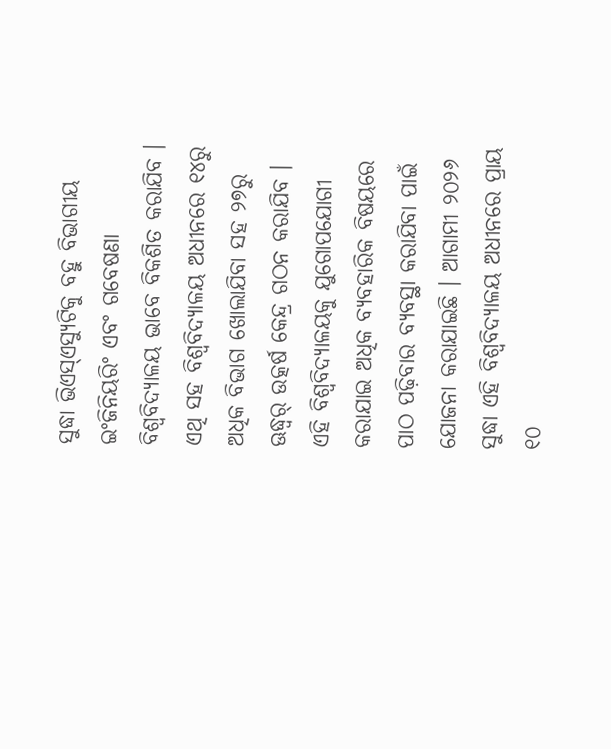ସୁଦ୍ଧା ଭିଏସ୍ଏସ୍ୟୁଟିକୁ ବହୁ ବିଭାଗୀୟ ଇଂଜିନିୟରିଂ ଏବଂ ଗବେଷଣା ବିଶ୍ୱବିଦ୍ୟାଳୟ ଭାବେ ବିକଶିତ କରାଯିବ । ଏଥି ସହ ବିଶ୍ୱବିଦ୍ୟାଳୟ ଅଧୀନରେ ୧୪ରୁ ଅଧିକ ବିଭାଗ ଖୋଲାଯିବା ସହ ୨୭ରୁ ଊଦ୍ଧ୍ୱର୍ ଉତ୍କର୍ଷ କେନ୍ଦ୍ର ଗଠନ କରାଯିବ ।
ଏହି ବିଶ୍ୱବିଦ୍ୟାଳୟକୁ ଯୁଗୋପଯୋଗୀ କରାଯାଇ ଅଧିକ ବ୍ୟବହାରିକ ବିଷୟରେ ପାଠ ପଢ଼ିବାର ବ୍ୟବସ୍ଥା କରାଯିବା ପାଇଁ ଯୋଜନା କରାଯାଇଛି । ଆଗାମୀ ୨୦୨୬ ସୁଦ୍ଧା ଏହି ବିଶ୍ୱବିଦ୍ୟାଳୟ ଅଧୀନରେ ପ୍ରାୟ ୧୦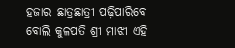ହଜାର ଛାତ୍ରଛାତ୍ରୀ ପଢ଼ିପାରିବେ ବୋଲି କୁଳପତି ଶ୍ରୀ ମାଝୀ ଏହି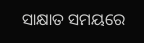ସାକ୍ଷାତ ସମୟରେ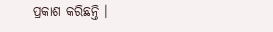ପ୍ରକାଶ କରିଛନ୍ତି ।